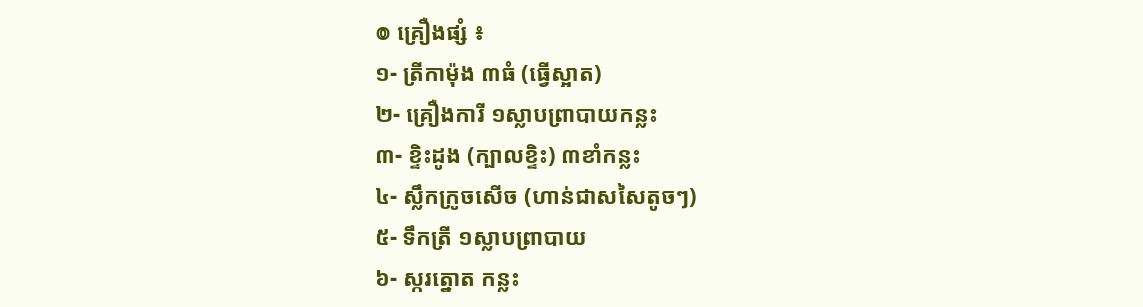៙ គ្រឿងផ្សំ ៖
១- ត្រីកាម៉ុង ៣ធំ (ធ្វើស្អាត)
២- គ្រឿងការី ១ស្លាបព្រាបាយកន្លះ
៣- ខ្ទិះដូង (ក្បាលខ្ទិះ) ៣ខាំកន្លះ
៤- ស្លឹកក្រូចសើច (ហាន់ជាសសៃតូចៗ)
៥- ទឹកត្រី ១ស្លាបព្រាបាយ
៦- ស្ករត្នោត កន្លះ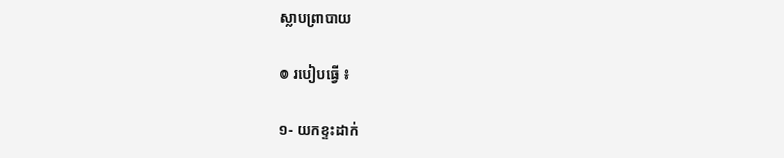ស្លាបព្រាបាយ

៙ របៀបធ្វើ ៖

១- យកខ្ទះដាក់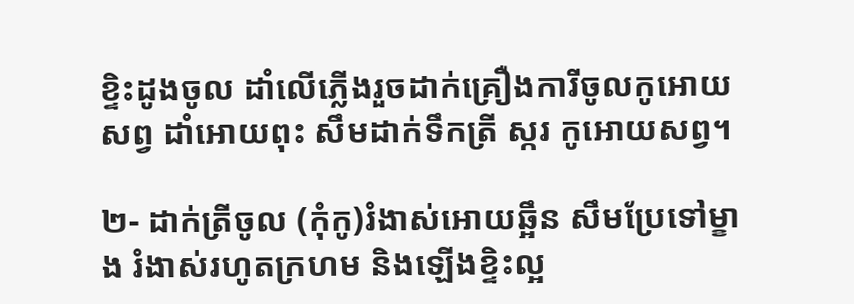ខ្ទិះដូងចូល ដាំលើភ្លើងរួចដាក់គ្រឿងការីចូលកូអោយសព្វ ដាំអោយពុះ សឹមដាក់ទឹកត្រី ស្ករ កូអោយសព្វ។

២- ដាក់ត្រីចូល (កុំកូ)រំងាស់អោយឆ្អឹន សឹមប្រែទៅម្ខាង រំងាស់រហូតក្រហម និងឡើងខ្ទិះល្អ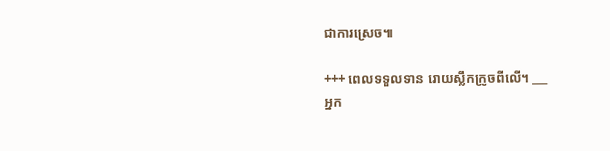ជាការស្រេច៕

+++ ពេលទទួលទាន រោយស្លឹកក្រូចពីលើ។ ___
អ្នក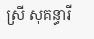ស្រី សុគន្ធារី